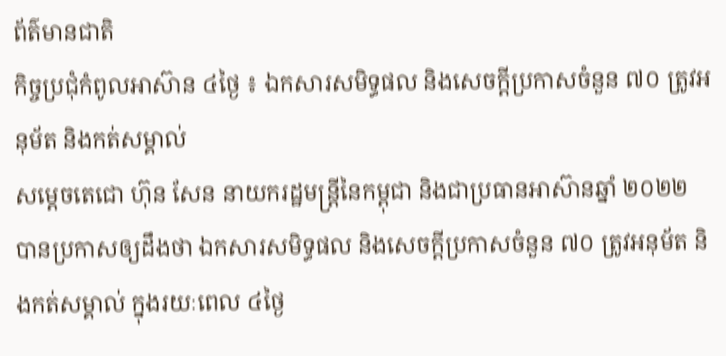ព័ត៌មានជាតិ
កិច្ចប្រជុំកំពូលអាស៊ាន ៤ថ្ងៃ ៖ ឯកសារសមិទ្ធផល និងសេចក្តីប្រកាសចំនួន ៧០ ត្រូវអនុម័ត និងកត់សម្គាល់
សម្ដេចតេជោ ហ៊ុន សែន នាយករដ្ឋមន្ត្រីនៃកម្ពុជា និងជាប្រធានអាស៊ានឆ្នាំ ២០២២ បានប្រកាសឲ្យដឹងថា ឯកសារសមិទ្ធផល និងសេចក្តីប្រកាសចំនួន ៧០ ត្រូវអនុម័ត និងកត់សម្គាល់ ក្នុងរយៈពេល ៤ថ្ងៃ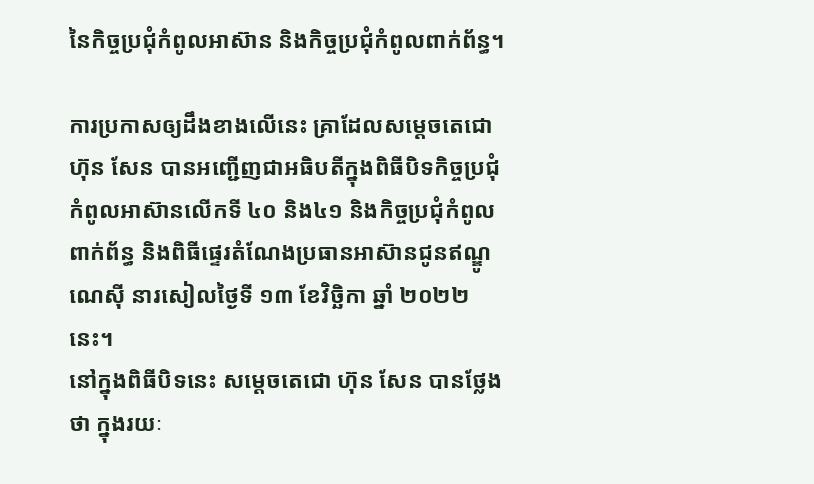នៃកិច្ចប្រជុំកំពូលអាស៊ាន និងកិច្ចប្រជុំកំពូលពាក់ព័ន្ធ។

ការប្រកាសឲ្យដឹងខាងលើនេះ គ្រាដែលសម្ដេចតេជោ ហ៊ុន សែន បានអញ្ជើញជាអធិបតីក្នុងពិធីបិទកិច្ចប្រជុំកំពូលអាស៊ានលើកទី ៤០ និង៤១ និងកិច្ចប្រជុំកំពូលពាក់ព័ន្ធ និងពិធីផ្ទេរតំណែងប្រធានអាស៊ានជូនឥណ្ឌូណេស៊ី នារសៀលថ្ងៃទី ១៣ ខែវិច្ឆិកា ឆ្នាំ ២០២២នេះ។
នៅក្នុងពិធីបិទនេះ សម្ដេចតេជោ ហ៊ុន សែន បានថ្លែងថា ក្នុងរយៈ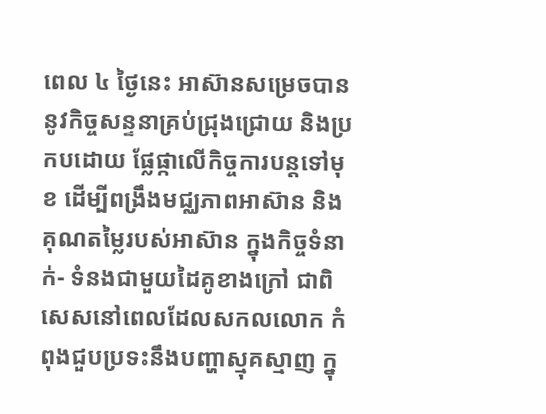ពេល ៤ ថ្ងៃនេះ អាស៊ានសម្រេចបាននូវកិច្ចសន្ទនាគ្រប់ជ្រុងជ្រោយ និងប្រកបដោយ ផ្លែផ្កាលើកិច្ចការបន្តទៅមុខ ដើម្បីពង្រឹងមជ្ឈភាពអាស៊ាន និងគុណតម្លៃរបស់អាស៊ាន ក្នុងកិច្ចទំនាក់- ទំនងជាមួយដៃគូខាងក្រៅ ជាពិសេសនៅពេលដែលសកលលោក កំពុងជួបប្រទះនឹងបញ្ហាស្មុគស្មាញ ក្នុ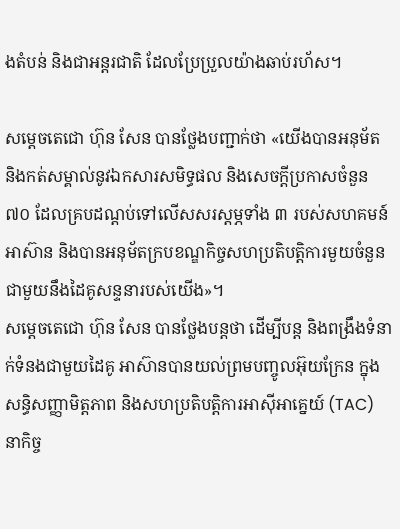ងតំបន់ និងជាអន្តរជាតិ ដែលប្រែប្រួលយ៉ាងឆាប់រហ័ស។

សម្ដេចតេជោ ហ៊ុន សែន បានថ្លែងបញ្ជាក់ថា «យើងបានអនុម័ត និងកត់សម្គាល់នូវឯកសារសមិទ្ធផល និងសេចក្តីប្រកាសចំនួន ៧០ ដែលគ្របដណ្តប់ទៅលើសសរស្តម្ភទាំង ៣ របស់សហគមន៍អាស៊ាន និងបានអនុម័តក្របខណ្ឌកិច្ចសហប្រតិបត្តិការមួយចំនួន ជាមួយនឹងដៃគូសន្ទនារបស់យើង»។
សម្ដេចតេជោ ហ៊ុន សែន បានថ្លែងបន្តថា ដើម្បីបន្ត និងពង្រឹងទំនាក់ទំនងជាមួយដៃគូ អាស៊ានបានយល់ព្រមបញ្ចូលអ៊ុយក្រែន ក្នុងសន្ធិសញ្ញាមិត្តភាព និងសហប្រតិបត្តិការអាស៊ីអាគ្នេយ៍ (TAC) នាកិច្ច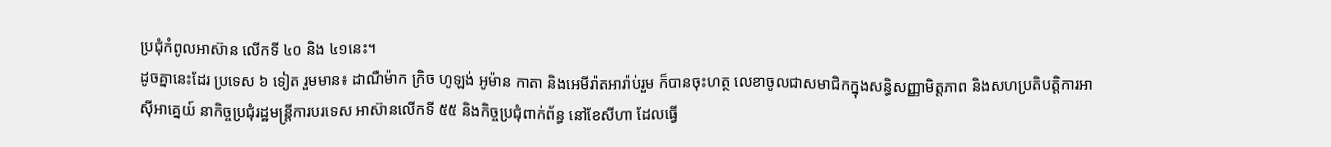ប្រជុំកំពូលអាស៊ាន លើកទី ៤០ និង ៤១នេះ។
ដូចគ្នានេះដែរ ប្រទេស ៦ ទៀត រួមមាន៖ ដាណឺម៉ាក ក្រិច ហូឡង់ អូម៉ាន កាតា និងអេមីរ៉ាតអារ៉ាប់រួម ក៏បានចុះហត្ថ លេខាចូលជាសមាជិកក្នុងសន្ធិសញ្ញាមិត្តភាព និងសហប្រតិបត្តិការអាស៊ីអាគ្នេយ៍ នាកិច្ចប្រជុំរដ្ឋមន្ត្រីការបរទេស អាស៊ានលើកទី ៥៥ និងកិច្ចប្រជុំពាក់ព័ន្ធ នៅខែសីហា ដែលធ្វើ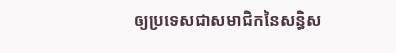ឲ្យប្រទេសជាសមាជិកនៃសន្ធិស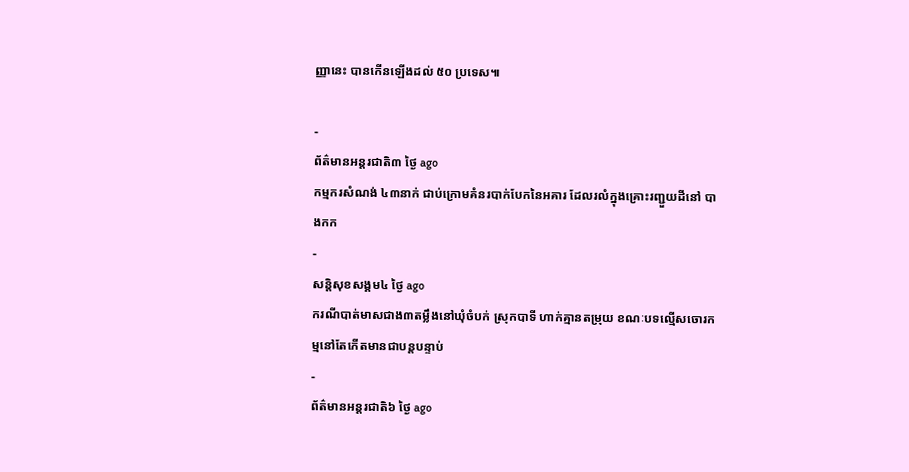ញ្ញានេះ បានកើនឡើងដល់ ៥០ ប្រទេស៕

-
ព័ត៌មានអន្ដរជាតិ៣ ថ្ងៃ ago
កម្មករសំណង់ ៤៣នាក់ ជាប់ក្រោមគំនរបាក់បែកនៃអគារ ដែលរលំក្នុងគ្រោះរញ្ជួយដីនៅ បាងកក
-
សន្តិសុខសង្គម៤ ថ្ងៃ ago
ករណីបាត់មាសជាង៣តម្លឹងនៅឃុំចំបក់ ស្រុកបាទី ហាក់គ្មានតម្រុយ ខណៈបទល្មើសចោរកម្មនៅតែកើតមានជាបន្តបន្ទាប់
-
ព័ត៌មានអន្ដរជាតិ៦ ថ្ងៃ ago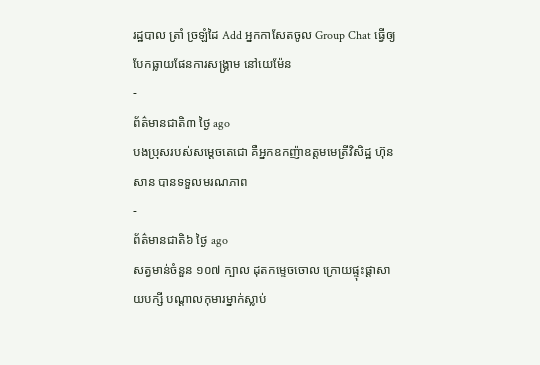រដ្ឋបាល ត្រាំ ច្រឡំដៃ Add អ្នកកាសែតចូល Group Chat ធ្វើឲ្យបែកធ្លាយផែនការសង្គ្រាម នៅយេម៉ែន
-
ព័ត៌មានជាតិ៣ ថ្ងៃ ago
បងប្រុសរបស់សម្ដេចតេជោ គឺអ្នកឧកញ៉ាឧត្តមមេត្រីវិសិដ្ឋ ហ៊ុន សាន បានទទួលមរណភាព
-
ព័ត៌មានជាតិ៦ ថ្ងៃ ago
សត្វមាន់ចំនួន ១០៧ ក្បាល ដុតកម្ទេចចោល ក្រោយផ្ទុះផ្ដាសាយបក្សី បណ្តាលកុមារម្នាក់ស្លាប់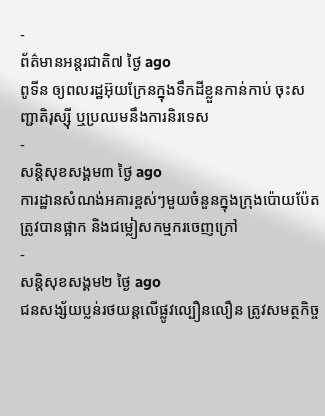-
ព័ត៌មានអន្ដរជាតិ៧ ថ្ងៃ ago
ពូទីន ឲ្យពលរដ្ឋអ៊ុយក្រែនក្នុងទឹកដីខ្លួនកាន់កាប់ ចុះសញ្ជាតិរុស្ស៊ី ឬប្រឈមនឹងការនិរទេស
-
សន្តិសុខសង្គម៣ ថ្ងៃ ago
ការដ្ឋានសំណង់អគារខ្ពស់ៗមួយចំនួនក្នុងក្រុងប៉ោយប៉ែតត្រូវបានផ្អាក និងជម្លៀសកម្មករចេញក្រៅ
-
សន្តិសុខសង្គម២ ថ្ងៃ ago
ជនសង្ស័យប្លន់រថយន្តលើផ្លូវល្បឿនលឿន ត្រូវសមត្ថកិច្ច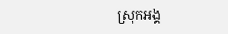ស្រុកអង្គ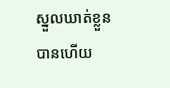ស្នួលឃាត់ខ្លួនបានហើយ